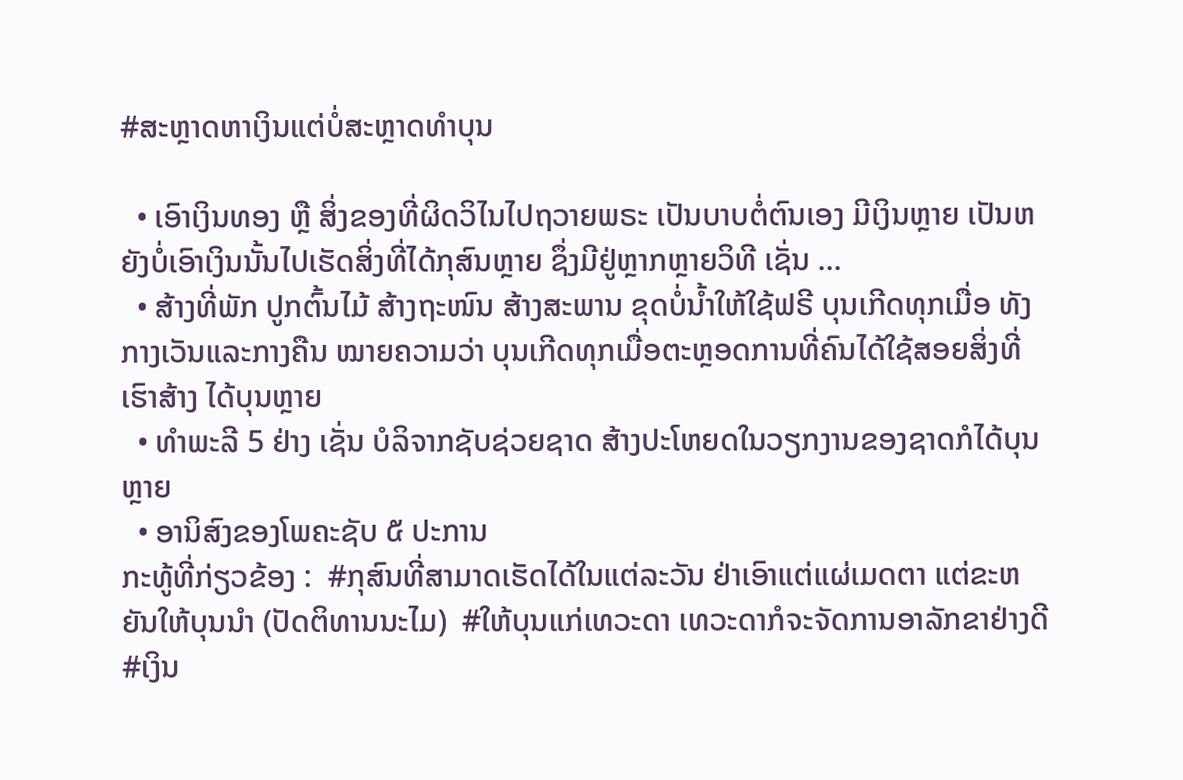#ສະຫຼາດຫາເງິນແຕ່ບໍ່ສະຫຼາດທຳບຸນ

  • ເອົາເງິນທອງ ຫຼື ສິ່ງຂອງທີ່ຜິດວິໄນໄປຖວາຍພຣະ ເປັນບາບຕໍ່ຕົນເອງ ມີເງິນຫຼາຍ ເປັນຫຍັງບໍ່ເອົາເງິນນັ້ນໄປເຮັດສິ່ງທີ່ໄດ້ກຸສົນຫຼາຍ ຊຶ່ງມີຢູ່ຫຼາກຫຼາຍວິທີ ເຊັ່ນ ...
  • ສ້າງທີ່ພັກ ປູກຕົ້ນໄມ້ ສ້າງຖະໜົນ ສ້າງສະພານ ຂຸດບໍ່ນ້ຳໃຫ້ໃຊ້ຟຣີ ບຸນເກີດທຸກເມື່ອ ທັງກາງເວັນແລະກາງຄືນ ໝາຍຄວາມວ່າ ບຸນເກີດທຸກເມື່ອຕະຫຼອດການທີ່ຄົນໄດ້ໃຊ້ສອຍສິ່ງທີ່ເຮົາສ້າງ ໄດ້ບຸນຫຼາຍ
  • ທຳພະລີ 5 ຢ່າງ ເຊັ່ນ ບໍລິຈາກຊັບຊ່ວຍຊາດ ສ້າງປະໂຫຍດໃນວຽກງານຂອງຊາດກໍໄດ້ບຸນຫຼາຍ
  • ອານິສົງຂອງໂພຄະຊັບ ໕ ປະການ
ກະທູ້ທີ່ກ່ຽວຂ້ອງ :  #ກຸສົນທີ່ສາມາດເຮັດໄດ້ໃນແຕ່ລະວັນ ຢ່າເອົາແຕ່ແຜ່ເມດຕາ ແຕ່ຂະຫຍັນໃຫ້ບຸນນຳ (ປັດຕິທານນະໄມ)  #ໃຫ້ບຸນແກ່ເທວະດາ ເທວະດາກໍຈະຈັດການອາລັກຂາຢ່າງດີ  #ເງິນ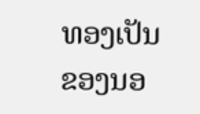ທອງເປັນຂອງນອ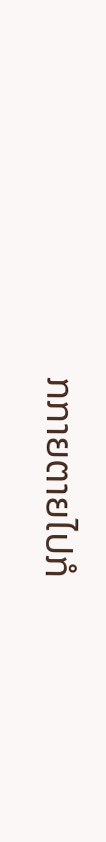ກກາຍຕາຍໄປກໍ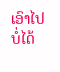ເອົາໄປບໍ່ໄດ້